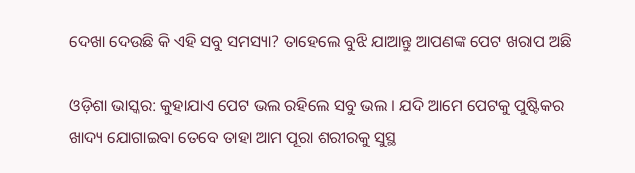ଦେଖା ଦେଉଛି କି ଏହି ସବୁ ସମସ୍ୟା? ତାହେଲେ ବୁଝି ଯାଆନ୍ତୁ ଆପଣଙ୍କ ପେଟ ଖରାପ ଅଛି

ଓଡ଼ିଶା ଭାସ୍କର: କୁହାଯାଏ ପେଟ ଭଲ ରହିଲେ ସବୁ ଭଲ । ଯଦି ଆମେ ପେଟକୁ ପୁଷ୍ଟିକର ଖାଦ୍ୟ ଯୋଗାଇବା ତେବେ ତାହା ଆମ ପୂରା ଶରୀରକୁ ସୁସ୍ଥ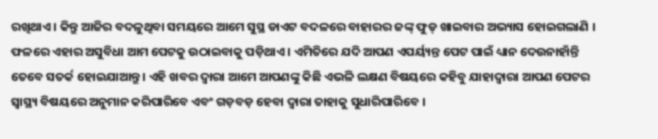ରଖିଥାଏ । କିନ୍ତୁ ଆଜିର ବଦଳୁଥିବା ସମୟରେ ଆମେ ସୁସ୍ଥ ଡାଏଟ ବଦଳରେ ବାହାରର ଜଙ୍କ୍ ଫୁଡ୍ ଖାଇବାର ଅଭ୍ୟାସ ହୋଇଗଲାଣି । ଫଳରେ ଏହାର ଅସୁବିଧା ଆମ ପେଟକୁ ଉଠାଇବାକୁ ପଡ଼ିଥାଏ । ଏମିତିରେ ଯଦି ଆପଣ ଏପର୍ୟ୍ୟନ୍ତ ପେଟ ପାଇଁ ଧ୍ୟାନ ଦେଉନାହାଁନ୍ତି ତେବେ ସତର୍କ ହୋଇଯାଆନ୍ତୁ । ଏହି ଖବର ଦ୍ୱାରା ଆମେ ଆପଣଙ୍କୁ କିଛି ଏଭଳି ଲକ୍ଷଣ ବିଷୟରେ କହିବୁ ଯାହାଦ୍ୱାରା ଆପଣ ପେଟର ସ୍ୱାସ୍ଥ୍ୟ ବିଷୟରେ ଅନୁମାନ କରିପାରିବେ ଏବଂ ଗଡ଼ବଡ଼ ହେବା ଦ୍ୱାରା ତାହାକୁ ସୁଧାରିପାରିବେ ।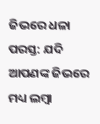ଜିଭରେ ଧଳା ପରସ୍ତ: ଯଦି ଆପଣଙ୍କ ଜିଭରେ ମଧ୍ୟ ଲମ୍ବା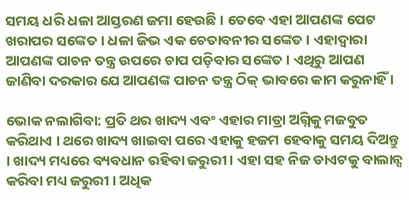ସମୟ ଧରି ଧଳା ଆସ୍ତରଣ ଜମା ହେଉଛି । ତେବେ ଏହା ଆପଣଙ୍କ ପେଟ ଖରାପର ସଙ୍କେତ । ଧଳା ଜିଭ ଏକ ଚେତାବନୀର ସଙ୍କେତ । ଏହାଦ୍ୱାରା ଆପଣଙ୍କ ପାଚନ ତନ୍ତ୍ର ଉପରେ ଚାପ ପଡ଼ିବାର ସଙ୍କେତ । ଏଥିରୁ ଆପଣ ଜାଣିବା ଦରକାର ଯେ ଆପଣଙ୍କ ପାଚନ ତନ୍ତ୍ର ଠିକ୍ ଭାବରେ କାମ କରୁନାହିଁ ।

ଭୋକ ନଲାଗିବା: ପ୍ରତି ଥର ଖାଦ୍ୟ ଏବଂ ଏହାର ମାତ୍ରା ଅଗ୍ନିକୁ ମଜବୁତ କରିଥାଏ । ଥରେ ଖାଦ୍ୟ ଖାଇବା ପରେ ଏହାକୁ ହଜମ ହେବାକୁ ସମୟ ଦିଅନ୍ତୁ । ଖାଦ୍ୟ ମଧ୍ୟରେ ବ୍ୟବଧାନ ରହିବା ଜରୁରୀ । ଏହା ସହ ନିଜ ଡାଏଟକୁ ବାଲାନ୍ସ କରିବା ମଧ୍ୟ ଜରୁରୀ । ଅଧିକ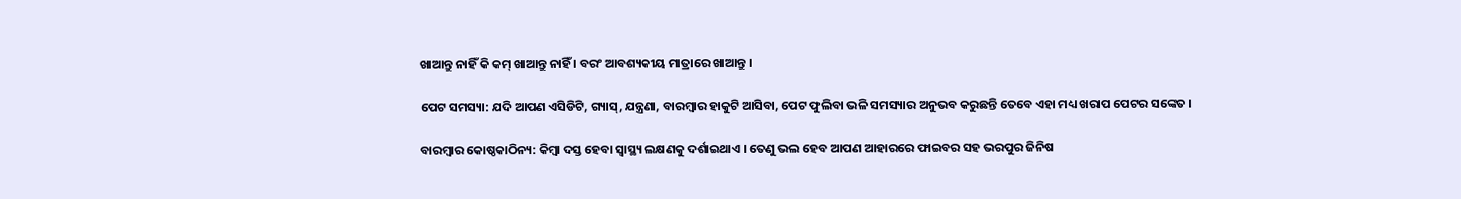ଖାଆନ୍ତୁ ନାହିଁ କି କମ୍ ଖାଆନ୍ତୁ ନାହିଁ । ବରଂ ଆବଶ୍ୟକୀୟ ମାତ୍ରାରେ ଖାଆନ୍ତୁ ।

ପେଟ ସମସ୍ୟା: ଯଦି ଆପଣ ଏସିଡିଟି, ଗ୍ୟାସ୍, ଯନ୍ତ୍ରଣା, ବାରମ୍ବାର ହାକୁଟି ଆସିବା, ପେଟ ଫୁଲିବା ଭଳି ସମସ୍ୟାର ଅନୁଭବ କରୁଛନ୍ତି ତେବେ ଏହା ମଧ୍ୟ ଖରାପ ପେଟର ସଙ୍କେତ ।

ବାରମ୍ବାର କୋଷ୍ଠକାଠିନ୍ୟ: କିମ୍ବା ଦସ୍ତ ହେବା ସ୍ୱାସ୍ଥ୍ୟ ଲକ୍ଷଣକୁ ଦର୍ଶାଇଥାଏ । ତେଣୁ ଭଲ ହେବ ଆପଣ ଆହାରରେ ଫାଇବର ସହ ଭରପୁର ଜିନିଷ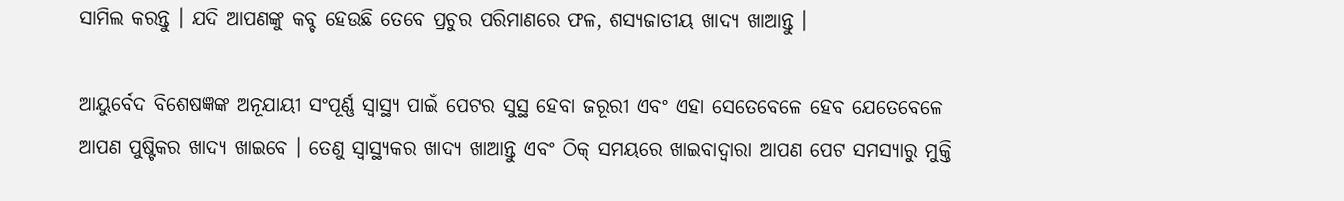ସାମିଲ କରନ୍ତୁ । ଯଦି ଆପଣଙ୍କୁ କବ୍ଚ ହେଉଛି ତେବେ ପ୍ରଚୁର ପରିମାଣରେ ଫଳ, ଶସ୍ୟଜାତୀୟ ଖାଦ୍ୟ ଖାଆନ୍ତୁ ।

ଆୟୁର୍ବେଦ ବିଶେଷଜ୍ଞଙ୍କ ଅନୂଯାୟୀ ସଂପୂର୍ଣ୍ଣ ସ୍ୱାସ୍ଥ୍ୟ ପାଇଁ ପେଟର ସୁସ୍ଥ ହେବା ଜରୂରୀ ଏବଂ ଏହା ସେତେବେଳେ ହେବ ଯେତେବେଳେ ଆପଣ ପୁଷ୍ଟିକର ଖାଦ୍ୟ ଖାଇବେ । ତେଣୁ ସ୍ୱାସ୍ଥ୍ୟକର ଖାଦ୍ୟ ଖାଆନ୍ତୁ ଏବଂ ଠିକ୍ ସମୟରେ ଖାଇବାଦ୍ୱାରା ଆପଣ ପେଟ ସମସ୍ୟାରୁ ମୁକ୍ତି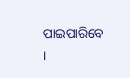ପାଇପାରିବେ ।